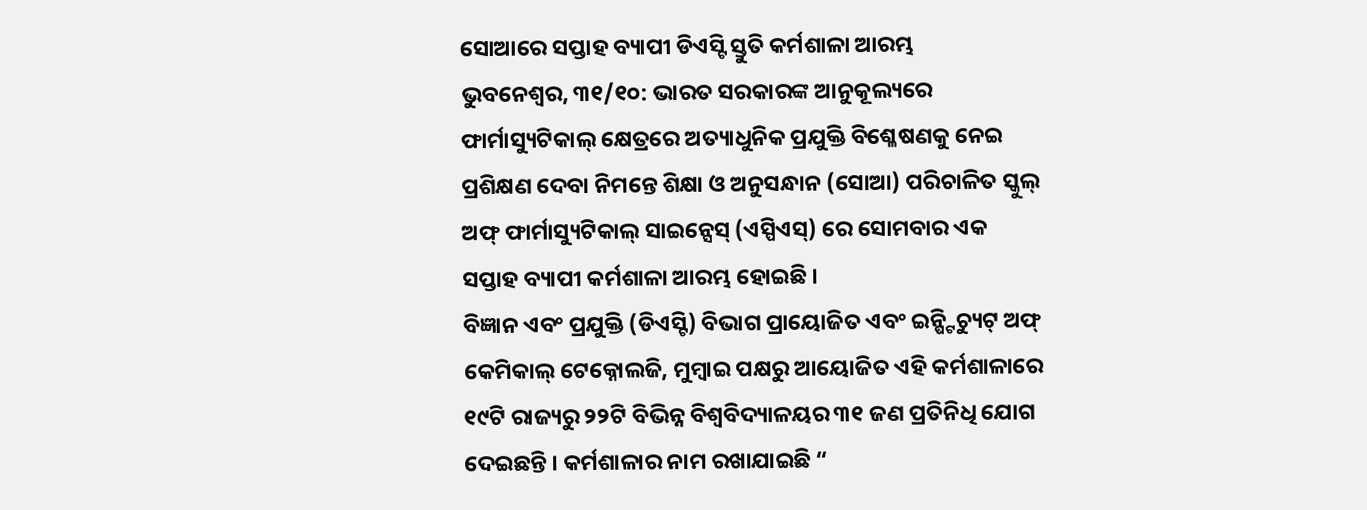ସୋଆରେ ସପ୍ତାହ ବ୍ୟାପୀ ଡିଏସ୍ଟି ସ୍ତୁତି କର୍ମଶାଳା ଆରମ୍ଭ
ଭୁବନେଶ୍ୱର, ୩୧/୧୦: ଭାରତ ସରକାରଙ୍କ ଆନୁକୂଲ୍ୟରେ ଫାର୍ମାସ୍ୟୁଟିକାଲ୍ କ୍ଷେତ୍ରରେ ଅତ୍ୟାଧୁନିକ ପ୍ରଯୁକ୍ତି ବିଶ୍ଳେଷଣକୁ ନେଇ ପ୍ରଶିକ୍ଷଣ ଦେବା ନିମନ୍ତେ ଶିକ୍ଷା ଓ ଅନୁସନ୍ଧାନ (ସୋଆ) ପରିଚାଳିତ ସ୍କୁଲ୍ ଅଫ୍ ଫାର୍ମାସ୍ୟୁଟିକାଲ୍ ସାଇନ୍ସେସ୍ (ଏସ୍ପିଏସ୍) ରେ ସୋମବାର ଏକ ସପ୍ତାହ ବ୍ୟାପୀ କର୍ମଶାଳା ଆରମ୍ଭ ହୋଇଛି ।
ବିଜ୍ଞାନ ଏବଂ ପ୍ରଯୁକ୍ତି (ଡିଏସ୍ଟି) ବିଭାଗ ପ୍ରାୟୋଜିତ ଏବଂ ଇନ୍ଷ୍ଟିଚ୍ୟୁଟ୍ ଅଫ୍ କେମିକାଲ୍ ଟେକ୍ନୋଲଜି, ମୁମ୍ବାଇ ପକ୍ଷରୁ ଆୟୋଜିତ ଏହି କର୍ମଶାଳାରେ ୧୯ଟି ରାଜ୍ୟରୁ ୨୨ଟି ବିଭିନ୍ନ ବିଶ୍ୱବିଦ୍ୟାଳୟର ୩୧ ଜଣ ପ୍ରତିନିଧି ଯୋଗ ଦେଇଛନ୍ତି । କର୍ମଶାଳାର ନାମ ରଖାଯାଇଛି “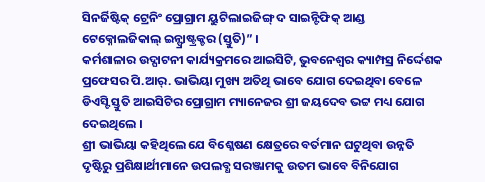ସିନର୍ଜିଷ୍ଟିକ୍ ଟ୍ରେନିଂ ପ୍ରୋଗ୍ରାମ ୟୁଟିଲାଇଜିଙ୍ଗ୍ ଦ ସାଇନ୍ଟିଫିକ୍ ଆଣ୍ଡ ଟେକ୍ନୋଲଜିକାଲ୍ ଇନ୍ଫ୍ରାଷ୍ଟ୍ରକ୍ଚର (ସ୍ତୁତି)” ।
କର୍ମଶାଳାର ଉଦ୍ଘାଟନୀ କାର୍ଯ୍ୟକ୍ରମରେ ଆଇସିଟି, ଭୁବନେଶ୍ୱର କ୍ୟାମ୍ପସ୍ର ନିର୍ଦ୍ଦେଶକ ପ୍ରଫେସର ପି.ଆର୍. ଭାଭିୟା ମୁଖ୍ୟ ଅତିଥି ଭାବେ ଯୋଗ ଦେଇଥିବା ବେଳେ ଡିଏସ୍ଟି ସ୍ତୁତି ଆଇସିଟିର ପ୍ରୋଗ୍ରାମ ମ୍ୟାନେଜର ଶ୍ରୀ ଜୟଦେବ ଭଟ୍ଟ ମଧ୍ୟ ଯୋଗ ଦେଇଥିଲେ ।
ଶ୍ରୀ ଭାଭିୟା କହିଥିଲେ ଯେ ବିଶ୍ଳେଷଣ କ୍ଷେତ୍ରରେ ବର୍ତମାନ ଘଟୁଥିବା ଉନ୍ନତି ଦୃଷ୍ଟିରୁ ପ୍ରଶିକ୍ଷାର୍ଥୀମାନେ ଉପଲବ୍ଧ ସରଞ୍ଜାମକୁ ଉତମ ଭାବେ ବିନିଯୋଗ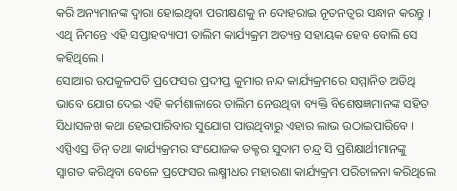କରି ଅନ୍ୟମାନଙ୍କ ଦ୍ୱାରା ହୋଇଥିବା ପରୀକ୍ଷଣକୁ ନ ଦୋହରାଇ ନୂତନତ୍ୱର ସନ୍ଧାନ କରନ୍ତୁ । ଏଥି ନିମନ୍ତେ ଏହି ସପ୍ତାହବ୍ୟାପୀ ତାଲିମ କାର୍ଯ୍ୟକ୍ରମ ଅତ୍ୟନ୍ତ ସହାୟକ ହେବ ବୋଲି ସେ କହିଥିଲେ ।
ସୋଆର ଉପକୁଳପତି ପ୍ରଫେସର ପ୍ରଦୀପ୍ତ କୁମାର ନନ୍ଦ କାର୍ଯ୍ୟକ୍ରମରେ ସମ୍ମାନିତ ଅତିଥି ଭାବେ ଯୋଗ ଦେଇ ଏହି କର୍ମଶାଳାରେ ତାଲିମ ନେଉଥିବା ବ୍ୟକ୍ତି ବିଶେଷଜ୍ଞମାନଙ୍କ ସହିତ ସିଧାସଳଖ କଥା ହେଇପାରିବାର ସୁଯୋଗ ପାଉଥିବାରୁ ଏହାର ଲାଭ ଉଠାଇପାରିବେ ।
ଏସ୍ପିଏସ୍ର ଡିନ୍ ତଥା କାର୍ଯ୍ୟକ୍ରମର ସଂଯୋଜକ ଡକ୍ଟର ସୁଦାମ ଚନ୍ଦ୍ର ସି ପ୍ରଶିକ୍ଷାର୍ଥୀମାନଙ୍କୁ ସ୍ୱାଗତ କରିଥିବା ବେଳେ ପ୍ରଫେସର ଲକ୍ଷ୍ମୀଧର ମହାରଣା କାର୍ଯ୍ୟକ୍ରମ ପରିଚାଳନା କରିଥିଲେ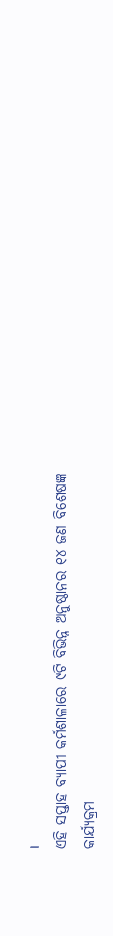।
ଏହି ସପ୍ତାହ ବ୍ୟାପୀ କର୍ମଶାଳାରେ ୯ଟି ବିଭିନ୍ନ ଅନୁଷ୍ଠାନର ୧୪ ଜଣ ବିଶେଷଜ୍ଞ କାର୍ଯ୍ୟକ୍ରମ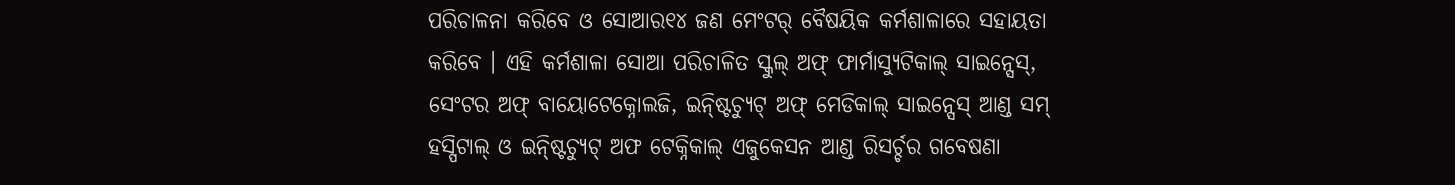ପରିଚାଳନା କରିବେ ଓ ସୋଆର୧୪ ଜଣ ମେଂଟର୍ ବୈଷୟିକ କର୍ମଶାଳାରେ ସହାୟତା କରିବେ । ଏହି କର୍ମଶାଳା ସୋଆ ପରିଚାଳିତ ସ୍କୁଲ୍ ଅଫ୍ ଫାର୍ମାସ୍ୟୁଟିକାଲ୍ ସାଇନ୍ସେସ୍, ସେଂଟର ଅଫ୍ ବାୟୋଟେକ୍ନୋଲଜି, ଇନ୍ଷ୍ଟିଚ୍ୟୁଟ୍ ଅଫ୍ ମେଡିକାଲ୍ ସାଇନ୍ସେସ୍ ଆଣ୍ଡ ସମ୍ ହସ୍ପିଟାଲ୍ ଓ ଇନ୍ଷ୍ଟିଚ୍ୟୁଟ୍ ଅଫ ଟେକ୍ନିକାଲ୍ ଏଜୁକେସନ ଆଣ୍ଡ ରିସର୍ଚ୍ଚର ଗବେଷଣା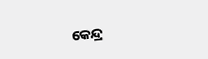କେନ୍ଦ୍ର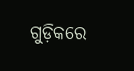ଗୁଡ଼ିକରେ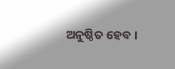ଅନୁଷ୍ଠିତ ହେବ ।